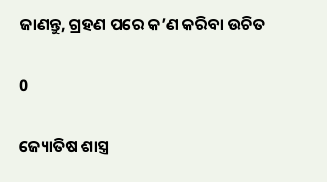ଜାଣନ୍ତୁ, ଗ୍ରହଣ ପରେ କ’ଣ କରିବା ଉଚିତ

0

ଜ୍ୟୋତିଷ ଶାସ୍ତ୍ର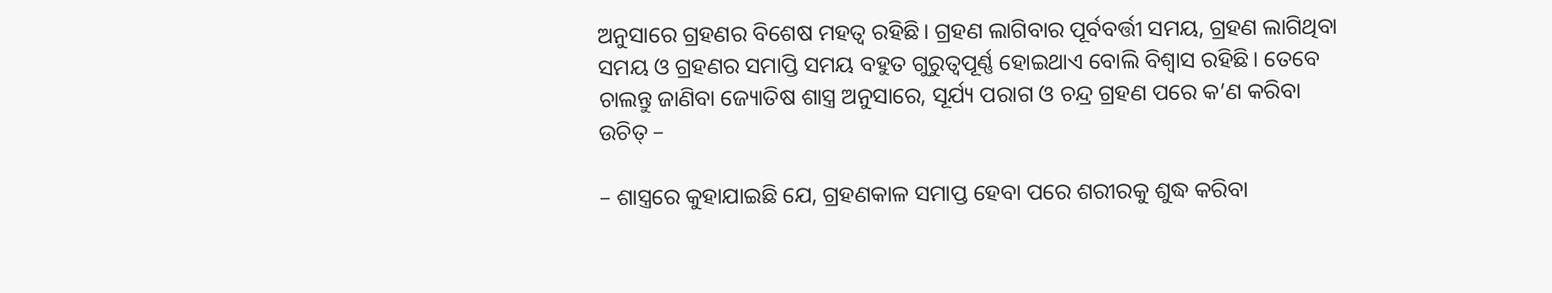ଅନୁସାରେ ଗ୍ରହଣର ବିଶେଷ ମହତ୍ୱ ରହିଛି। ଗ୍ରହଣ ଲାଗିବାର ପୂର୍ବବର୍ତ୍ତୀ ସମୟ, ଗ୍ରହଣ ଲାଗିଥିବା ସମୟ ଓ ଗ୍ରହଣର ସମାପ୍ତି ସମୟ ବହୁତ ଗୁରୁତ୍ୱପୂର୍ଣ୍ଣ ହୋଇଥାଏ ବୋଲି ବିଶ୍ୱାସ ରହିଛି। ତେବେ ଚାଲନ୍ତୁ ଜାଣିବା ଜ୍ୟୋତିଷ ଶାସ୍ତ୍ର ଅନୁସାରେ, ସୂର୍ଯ୍ୟ ପରାଗ ଓ ଚନ୍ଦ୍ର ଗ୍ରହଣ ପରେ କ’ଣ କରିବା ଉଚିତ୍‍ –

– ଶାସ୍ତ୍ରରେ କୁହାଯାଇଛି ଯେ, ଗ୍ରହଣକାଳ ସମାପ୍ତ ହେବା ପରେ ଶରୀରକୁ ଶୁଦ୍ଧ କରିବା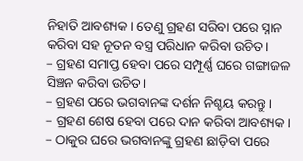ନିହାତି ଆବଶ୍ୟକ। ତେଣୁ ଗ୍ରହଣ ସରିବା ପରେ ସ୍ନାନ କରିବା ସହ ନୂତନ ବସ୍ତ୍ର ପରିଧାନ କରିବା ଉଚିତ।
– ଗ୍ରହଣ ସମାପ୍ତ ହେବା ପରେ ସମ୍ପୂର୍ଣ୍ଣ ଘରେ ଗଙ୍ଗାଜଳ ସିଞ୍ଚନ କରିବା ଉଚିତ।
– ଗ୍ରହଣ ପରେ ଭଗବାନଙ୍କ ଦର୍ଶନ ନିଶ୍ଚୟ କରନ୍ତୁ।
– ଗ୍ରହଣ ଶେଷ ହେବା ପରେ ଦାନ କରିବା ଆବଶ୍ୟକ।
– ଠାକୁର ଘରେ ଭଗବାନଙ୍କୁ ଗ୍ରହଣ ଛାଡ଼ିବା ପରେ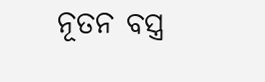ନୂତନ ବସ୍ତ୍ର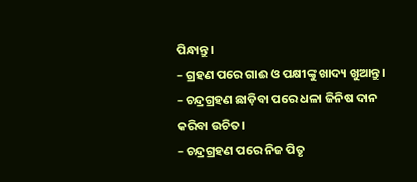ପିନ୍ଧାନ୍ତୁ।
– ଗ୍ରହଣ ପରେ ଗାଈ ଓ ପକ୍ଷୀଙ୍କୁ ଖାଦ୍ୟ ଖୁଆନ୍ତୁ।
– ଚନ୍ଦ୍ରଗ୍ରହଣ ଛାଡ଼ିବା ପରେ ଧଳା ଜିନିଷ ଦାନ କରିବା ଉଚିତ।
– ଚନ୍ଦ୍ରଗ୍ରହଣ ପରେ ନିଜ ପିତୃ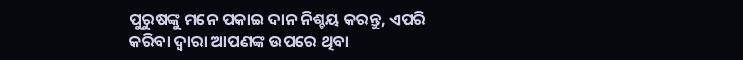ପୁରୁଷଙ୍କୁ ମନେ ପକାଇ ଦାନ ନିଶ୍ଚୟ କରନ୍ତୁ, ଏପରି କରିବା ଦ୍ୱାରା ଆପଣଙ୍କ ଉପରେ ଥିବା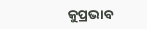କୁପ୍ରଭାବ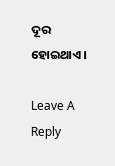ଦୂର ହୋଇଥାଏ।

Leave A Reply